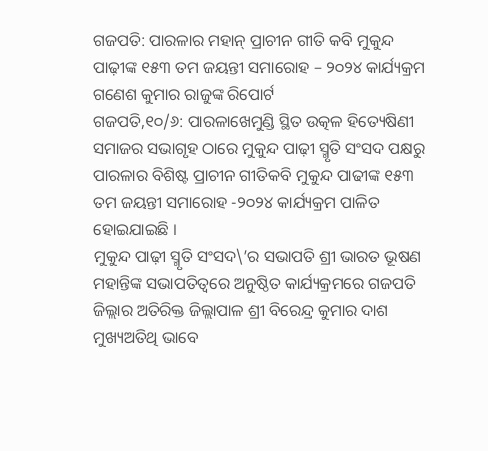ଗଜପତି: ପାରଳାର ମହାନ୍ ପ୍ରାଚୀନ ଗୀତି କବି ମୁକୁନ୍ଦ ପାଢ଼ୀଙ୍କ ୧୫୩ ତମ ଜୟନ୍ତୀ ସମାରୋହ – ୨୦୨୪ କାର୍ଯ୍ୟକ୍ରମ
ଗଣେଶ କୁମାର ରାଜୁଙ୍କ ରିପୋର୍ଟ
ଗଜପତି,୧୦/୬: ପାରଳାଖେମୁଣ୍ଡି ସ୍ଥିତ ଉତ୍କଳ ହିତ୍ୟେଷିଣୀ ସମାଜର ସଭାଗୃହ ଠାରେ ମୁକୁନ୍ଦ ପାଢ଼ୀ ସ୍ମୃତି ସଂସଦ ପକ୍ଷରୁ ପାରଳାର ବିଶିଷ୍ଟ ପ୍ରାଚୀନ ଗୀତିକବି ମୁକୁନ୍ଦ ପାଢୀଙ୍କ ୧୫୩ ତମ ଜୟନ୍ତୀ ସମାରୋହ -୨୦୨୪ କାର୍ଯ୍ୟକ୍ରମ ପାଳିତ ହୋଇଯାଇଛି ।
ମୁକୁନ୍ଦ ପାଢ଼ୀ ସ୍ମୃତି ସଂସଦ\’ର ସଭାପତି ଶ୍ରୀ ଭାରତ ଭୂଷଣ ମହାନ୍ତିଙ୍କ ସଭାପତିତ୍ବରେ ଅନୁଷ୍ଠିତ କାର୍ଯ୍ୟକ୍ରମରେ ଗଜପତି ଜିଲ୍ଲାର ଅତିରିକ୍ତ ଜିଲ୍ଲାପାଳ ଶ୍ରୀ ବିରେନ୍ଦ୍ର କୁମାର ଦାଶ ମୁଖ୍ୟଅତିଥି ଭାବେ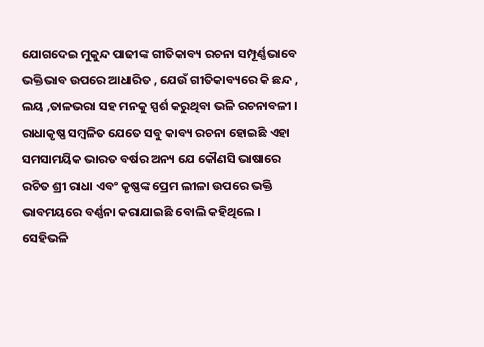ଯୋଗଦେଇ ମୁକୁନ୍ଦ ପାଢୀଙ୍କ ଗୀତିକାବ୍ୟ ରଚନା ସମ୍ପୂର୍ଣ୍ଣଭାବେ ଭକ୍ତିଭାବ ଉପରେ ଆଧାରିତ , ଯେଉଁ ଗୀତିକାବ୍ୟରେ କି ଛନ୍ଦ , ଲୟ ,ତାଳଭରା ସହ ମନକୁ ସ୍ପର୍ଶ କରୁଥିବା ଭଳି ରଚନାବଳୀ । ରାଧାକୃଷ୍ଣ ସମ୍ବଳିତ ଯେତେ ସବୁ କାବ୍ୟ ରଚନା ହୋଇଛି ଏହା ସମସାମୟିକ ଭାରତ ବର୍ଷର ଅନ୍ୟ ଯେ କୌଣସି ଭାଷାରେ ରଚିତ ଶ୍ରୀ ରାଧା ଏବଂ କୃଷ୍ଣଙ୍କ ପ୍ରେମ ଲୀଳା ଉପରେ ଭକ୍ତି ଭାବମୟରେ ବର୍ଣ୍ଣନା କରାଯାଇଛି ବୋଲି କହିଥିଲେ ।
ସେହିଭଳି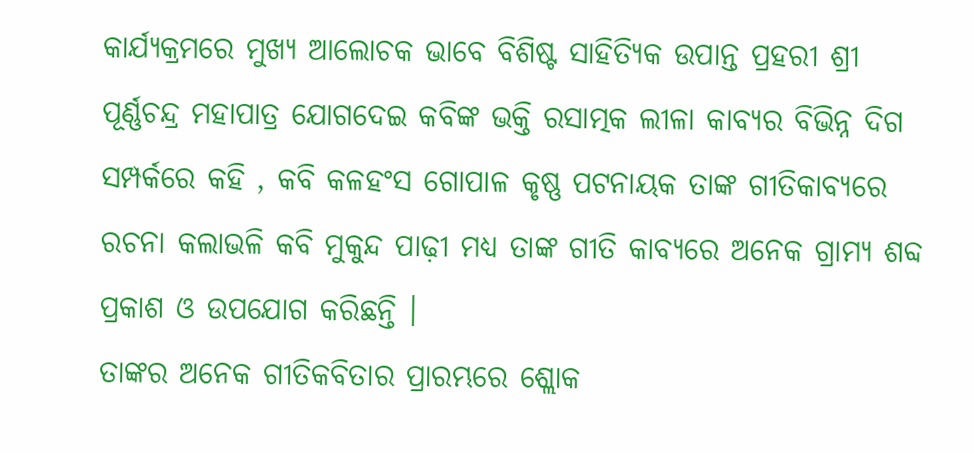କାର୍ଯ୍ୟକ୍ରମରେ ମୁଖ୍ୟ ଆଲୋଚକ ଭାବେ ବିଶିଷ୍ଟ ସାହିତ୍ୟିକ ଉପାନ୍ତ ପ୍ରହରୀ ଶ୍ରୀ ପୂର୍ଣ୍ଣଚନ୍ଦ୍ର ମହାପାତ୍ର ଯୋଗଦେଇ କବିଙ୍କ ଭକ୍ତି ରସାତ୍ମକ ଲୀଳା କାବ୍ୟର ବିଭିନ୍ନ ଦିଗ ସମ୍ପର୍କରେ କହି , କବି କଳହଂସ ଗୋପାଳ କୃଷ୍ଣ ପଟନାୟକ ତାଙ୍କ ଗୀତିକାବ୍ୟରେ ରଚନା କଲାଭଳି କବି ମୁକୁନ୍ଦ ପାଢ଼ୀ ମଧ୍ୟ ତାଙ୍କ ଗୀତି କାବ୍ୟରେ ଅନେକ ଗ୍ରାମ୍ୟ ଶବ୍ଦ ପ୍ରକାଶ ଓ ଉପଯୋଗ କରିଛନ୍ତି ।
ତାଙ୍କର ଅନେକ ଗୀତିକବିତାର ପ୍ରାରମ୍ଭରେ ଶ୍ଲୋକ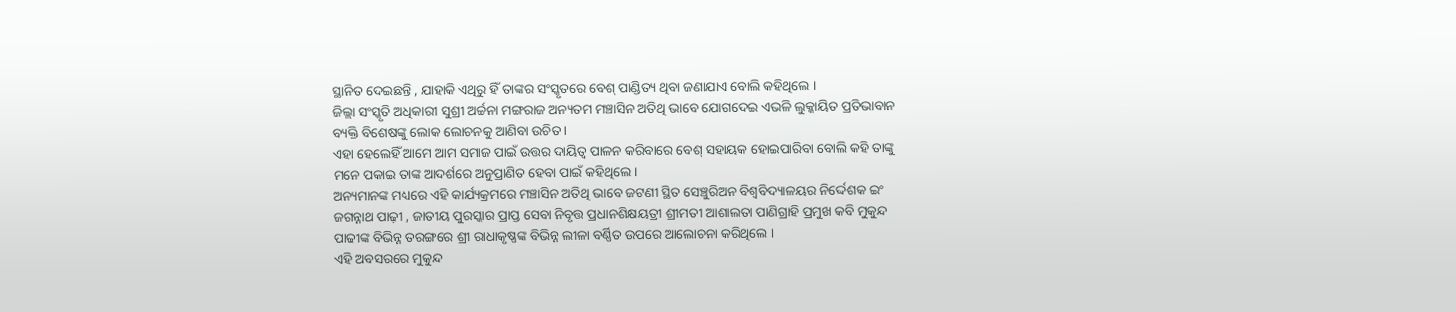ସ୍ଥାନିତ ଦେଇଛନ୍ତି , ଯାହାକି ଏଥିରୁ ହିଁ ତାଙ୍କର ସଂସ୍କୃତରେ ବେଶ୍ ପାଣ୍ଡିତ୍ୟ ଥିବା ଜଣାଯାଏ ବୋଲି କହିଥିଲେ ।
ଜିଲ୍ଲା ସଂସ୍କୃତି ଅଧିକାରୀ ସୁଶ୍ରୀ ଅର୍ଚ୍ଚନା ମଙ୍ଗରାଜ ଅନ୍ୟତମ ମଞ୍ଚାସିନ ଅତିଥି ଭାବେ ଯୋଗଦେଇ ଏଭଳି ଲୁକ୍କାୟିତ ପ୍ରତିଭାବାନ ବ୍ୟକ୍ତି ବିଶେଷଙ୍କୁ ଲୋକ ଲୋଚନକୁ ଆଣିବା ଉଚିତ ।
ଏହା ହେଲେହିଁ ଆମେ ଆମ ସମାଜ ପାଇଁ ଉତ୍ତର ଦାୟିତ୍ଵ ପାଳନ କରିବାରେ ବେଶ୍ ସହାୟକ ହୋଇପାରିବା ବୋଲି କହି ତାଙ୍କୁ ମନେ ପକାଇ ତାଙ୍କ ଆଦର୍ଶରେ ଅନୁପ୍ରାଣିତ ହେବା ପାଇଁ କହିଥିଲେ।
ଅନ୍ୟମାନଙ୍କ ମଧ୍ୟରେ ଏହି କାର୍ଯ୍ୟକ୍ରମରେ ମଞ୍ଚାସିନ ଅତିଥି ଭାବେ ଜଟଣୀ ସ୍ଥିତ ସେଞ୍ଚୁରିଅନ ବିଶ୍ୱବିଦ୍ୟାଳୟର ନିର୍ଦ୍ଦେଶକ ଇଂ ଜଗନ୍ନାଥ ପାଢ଼ୀ , ଜାତୀୟ ପୁରସ୍କାର ପ୍ରାପ୍ତ ସେବା ନିବୃତ୍ତ ପ୍ରଧାନଶିକ୍ଷୟତ୍ରୀ ଶ୍ରୀମତୀ ଆଶାଲତା ପାଣିଗ୍ରାହି ପ୍ରମୁଖ କବି ମୁକୁନ୍ଦ ପାଢୀଙ୍କ ବିଭିନ୍ନ ତରଙ୍ଗରେ ଶ୍ରୀ ରାଧାକୃଷ୍ଣଙ୍କ ବିଭିନ୍ନ ଲୀଳା ବର୍ଣ୍ଣିତ ଉପରେ ଆଲୋଚନା କରିଥିଲେ ।
ଏହି ଅବସରରେ ମୁକୁନ୍ଦ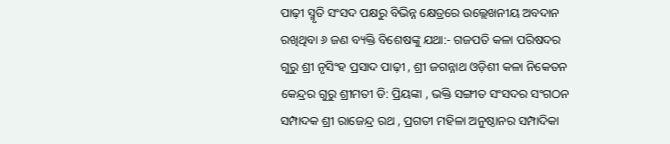ପାଢ଼ୀ ସ୍ମୃତି ସଂସଦ ପକ୍ଷରୁ ବିଭିନ୍ନ କ୍ଷେତ୍ରରେ ଉଲ୍ଲେଖନୀୟ ଅବଦାନ ରଖିଥିବା ୬ ଜଣ ବ୍ୟକ୍ତି ବିଶେଷଙ୍କୁ ଯଥା:- ଗଜପତି କଳା ପରିଷଦର ଗୁରୁ ଶ୍ରୀ ନୃସିଂହ ପ୍ରସାଦ ପାଢ଼ୀ , ଶ୍ରୀ ଜଗନ୍ନାଥ ଓଡ଼ିଶୀ କଳା ନିକେତନ କେନ୍ଦ୍ରର ଗୁରୁ ଶ୍ରୀମତୀ ଡି: ପ୍ରିୟଙ୍କା , ଭକ୍ତି ସଙ୍ଗୀତ ସଂସଦର ସଂଗଠନ ସମ୍ପାଦକ ଶ୍ରୀ ରାଜେନ୍ଦ୍ର ରଥ , ପ୍ରଗତୀ ମହିଳା ଅନୁଷ୍ଠାନର ସମ୍ପାଦିକା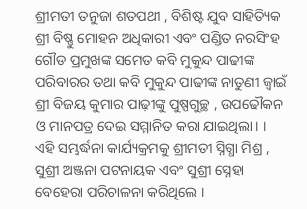ଶ୍ରୀମତୀ ତନୁଜା ଶତପଥୀ , ବିଶିଷ୍ଟ ଯୁବ ସାହିତ୍ୟିକ ଶ୍ରୀ ବିଷ୍ଣୁ ମୋହନ ଅଧିକାରୀ ଏବଂ ପଣ୍ଡିତ ନରସିଂହ ଗୌଡ ପ୍ରମୁଖଙ୍କ ସମେତ କବି ମୁକୁନ୍ଦ ପାଢୀଙ୍କ ପରିବାରର ତଥା କବି ମୁକୁନ୍ଦ ପାଢୀଙ୍କ ନାତୁଣୀ ଜ୍ବାଇଁ ଶ୍ରୀ ବିଜୟ କୁମାର ପାଢ଼ୀଙ୍କୁ ପୁଷ୍ପଗୁଚ୍ଛ , ଉପଢୌକନ ଓ ମାନପତ୍ର ଦେଇ ସମ୍ମାନିତ କରା ଯାଇଥିଲା। । ଏହି ସମ୍ଭର୍ଦ୍ଧନା କାର୍ଯ୍ୟକ୍ରମକୁ ଶ୍ରୀମତୀ ସ୍ନିଗ୍ଧା ମିଶ୍ର , ସୁଶ୍ରୀ ଅଞ୍ଜନା ପଟନାୟକ ଏବଂ ସୁଶ୍ରୀ ସ୍ନେହା ବେହେରା ପରିଚାଳନା କରିଥିଲେ ।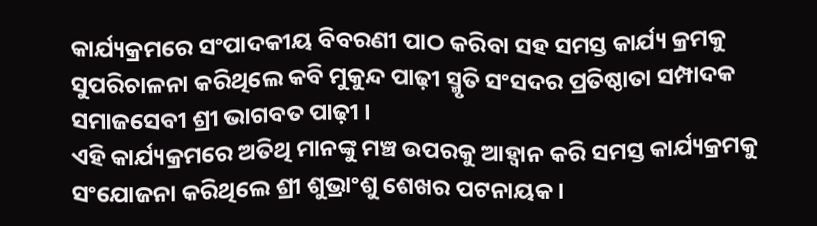କାର୍ଯ୍ୟକ୍ରମରେ ସଂପାଦକୀୟ ବିବରଣୀ ପାଠ କରିବା ସହ ସମସ୍ତ କାର୍ଯ୍ୟ କ୍ରମକୁ ସୁପରିଚାଳନା କରିଥିଲେ କବି ମୁକୁନ୍ଦ ପାଢ଼ୀ ସ୍ମୃତି ସଂସଦର ପ୍ରତିଷ୍ଠାତା ସମ୍ପାଦକ ସମାଜସେବୀ ଶ୍ରୀ ଭାଗବତ ପାଢ଼ୀ ।
ଏହି କାର୍ଯ୍ୟକ୍ରମରେ ଅତିଥି ମାନଙ୍କୁ ମଞ୍ଚ ଉପରକୁ ଆହ୍ବାନ କରି ସମସ୍ତ କାର୍ଯ୍ୟକ୍ରମକୁ ସଂଯୋଜନା କରିଥିଲେ ଶ୍ରୀ ଶୁଭ୍ରାଂଶୁ ଶେଖର ପଟନାୟକ ।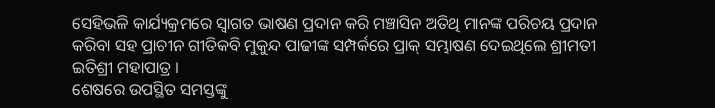ସେହିଭଳି କାର୍ଯ୍ୟକ୍ରମରେ ସ୍ଵାଗତ ଭାଷଣ ପ୍ରଦାନ କରି ମଞ୍ଚାସିନ ଅତିଥି ମାନଙ୍କ ପରିଚୟ ପ୍ରଦାନ କରିବା ସହ ପ୍ରାଚୀନ ଗୀତିକବି ମୁକୁନ୍ଦ ପାଢୀଙ୍କ ସମ୍ପର୍କରେ ପ୍ରାକ୍ ସମ୍ଭାଷଣ ଦେଇଥିଲେ ଶ୍ରୀମତୀ ଇତିଶ୍ରୀ ମହାପାତ୍ର ।
ଶେଷରେ ଉପସ୍ଥିତ ସମସ୍ତଙ୍କୁ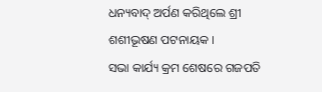ଧନ୍ୟବାଦ୍ ଅର୍ପଣ କରିଥିଲେ ଶ୍ରୀ ଶଶୀଭୂଷଣ ପଟନାୟକ ।
ସଭା କାର୍ଯ୍ୟ କ୍ରମ ଶେଷରେ ଗଜପତି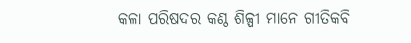କଳା ପରିଷଦର କଣ୍ଠ ଶିଳ୍ପୀ ମାନେ ଗୀତିକବି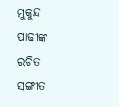ମୁକୁନ୍ଦ ପାଢୀଙ୍କ ରଚିତ ସଙ୍ଗୀତ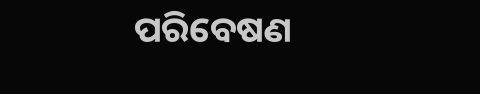ପରିବେଷଣ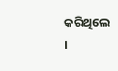କରିଥିଲେ ।